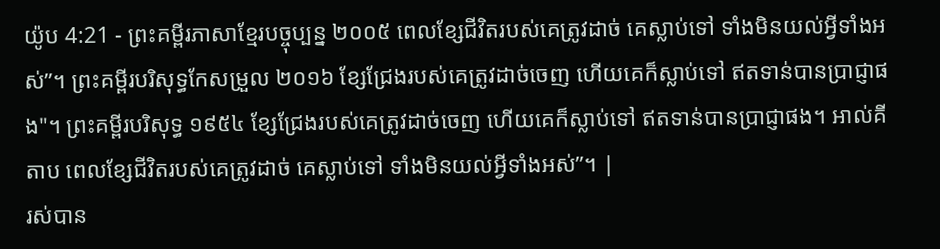យ៉ូប 4:21 - ព្រះគម្ពីរភាសាខ្មែរបច្ចុប្បន្ន ២០០៥ ពេលខ្សែជីវិតរបស់គេត្រូវដាច់ គេស្លាប់ទៅ ទាំងមិនយល់អ្វីទាំងអស់”។ ព្រះគម្ពីរបរិសុទ្ធកែសម្រួល ២០១៦ ខ្សែជ្រែងរបស់គេត្រូវដាច់ចេញ ហើយគេក៏ស្លាប់ទៅ ឥតទាន់បានប្រាជ្ញាផង"។ ព្រះគម្ពីរបរិសុទ្ធ ១៩៥៤ ខ្សែជ្រែងរបស់គេត្រូវដាច់ចេញ ហើយគេក៏ស្លាប់ទៅ ឥតទាន់បានប្រាជ្ញាផង។ អាល់គីតាប ពេលខ្សែជីវិតរបស់គេត្រូវដាច់ គេស្លាប់ទៅ ទាំងមិនយល់អ្វីទាំងអស់”។ |
រស់បាន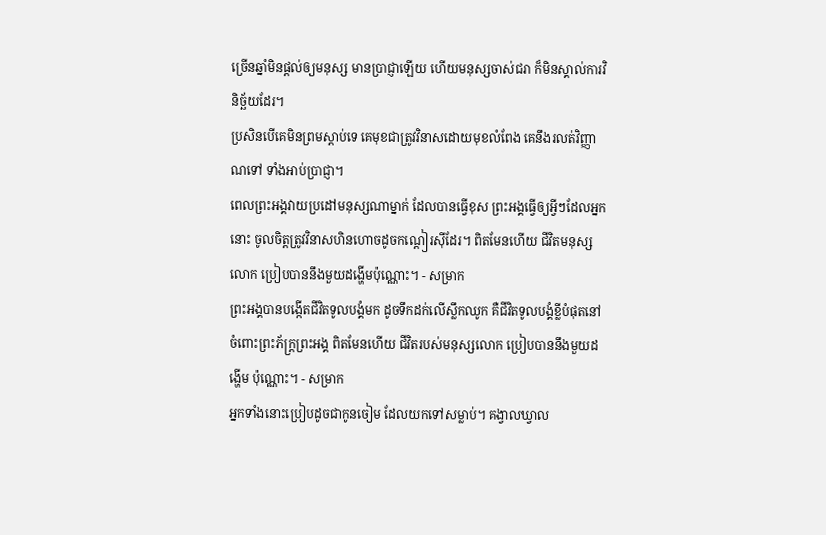ច្រើនឆ្នាំមិនផ្ដល់ឲ្យមនុស្ស មានប្រាជ្ញាឡើយ ហើយមនុស្សចាស់ជរា ក៏មិនស្គាល់ការវិនិច្ឆ័យដែរ។
ប្រសិនបើគេមិនព្រមស្ដាប់ទេ គេមុខជាត្រូវវិនាសដោយមុខលំពែង គេនឹងរលត់វិញ្ញាណទៅ ទាំងអាប់ប្រាជ្ញា។
ពេលព្រះអង្គវាយប្រដៅមនុស្សណាម្នាក់ ដែលបានធ្វើខុស ព្រះអង្គធ្វើឲ្យអ្វីៗដែលអ្នកនោះ ចូលចិត្តត្រូវវិនាសហិនហោចដូចកណ្ដៀរស៊ីដែរ។ ពិតមែនហើយ ជីវិតមនុស្សលោក ប្រៀបបាននឹងមួយដង្ហើមប៉ុណ្ណោះ។ - សម្រាក
ព្រះអង្គបានបង្កើតជីវិតទូលបង្គំមក ដូចទឹកដក់លើស្លឹកឈូក គឺជីវិតទូលបង្គំខ្លីបំផុតនៅចំពោះព្រះភ័ក្ត្រព្រះអង្គ ពិតមែនហើយ ជីវិតរបស់មនុស្សលោក ប្រៀបបាននឹងមួយដង្ហើម ប៉ុណ្ណោះ។ - សម្រាក
អ្នកទាំងនោះប្រៀបដូចជាកូនចៀម ដែលយកទៅសម្លាប់។ គង្វាលឃ្វាល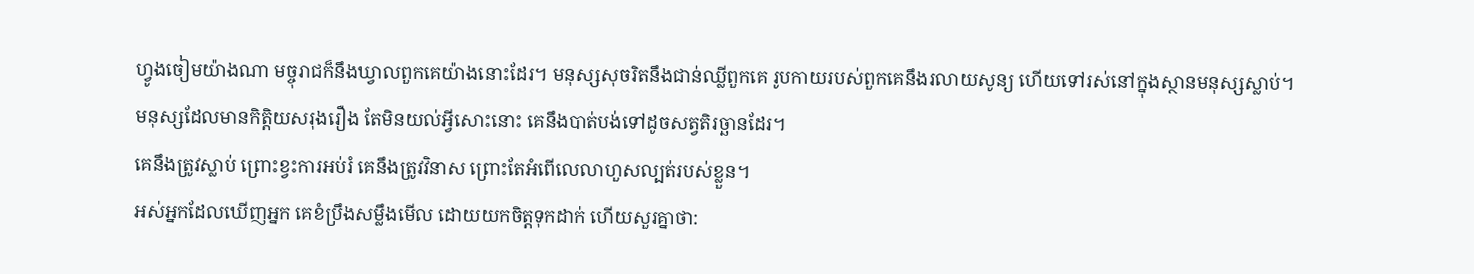ហ្វូងចៀមយ៉ាងណា មច្ចុរាជក៏នឹងឃ្វាលពួកគេយ៉ាងនោះដែរ។ មនុស្សសុចរិតនឹងជាន់ឈ្លីពួកគេ រូបកាយរបស់ពួកគេនឹងរលាយសូន្យ ហើយទៅរស់នៅក្នុងស្ថានមនុស្សស្លាប់។
មនុស្សដែលមានកិត្តិយសរុងរឿង តែមិនយល់អ្វីសោះនោះ គេនឹងបាត់បង់ទៅដូចសត្វតិរច្ឆានដែរ។
គេនឹងត្រូវស្លាប់ ព្រោះខ្វះការអប់រំ គេនឹងត្រូវវិនាស ព្រោះតែអំពើលេលាហួសល្បត់របស់ខ្លួន។
អស់អ្នកដែលឃើញអ្នក គេខំប្រឹងសម្លឹងមើល ដោយយកចិត្តទុកដាក់ ហើយសួរគ្នាថា: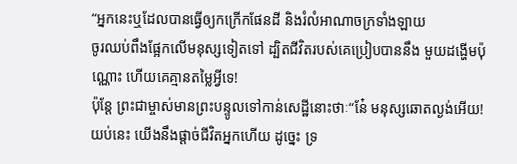“អ្នកនេះឬដែលបានធ្វើឲ្យកក្រើកផែនដី និងរំលំអាណាចក្រទាំងឡាយ
ចូរឈប់ពឹងផ្អែកលើមនុស្សទៀតទៅ ដ្បិតជីវិតរបស់គេប្រៀបបាននឹង មួយដង្ហើមប៉ុណ្ណោះ ហើយគេគ្មានតម្លៃអ្វីទេ!
ប៉ុន្តែ ព្រះជាម្ចាស់មានព្រះបន្ទូលទៅកាន់សេដ្ឋីនោះថាៈ“នែ៎ មនុស្សឆោតល្ងង់អើយ! យប់នេះ យើងនឹងផ្ដាច់ជីវិតអ្នកហើយ ដូច្នេះ ទ្រ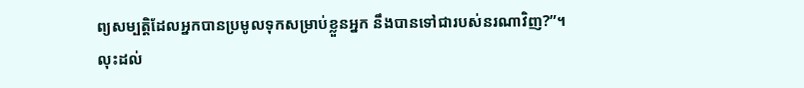ព្យសម្បត្តិដែលអ្នកបានប្រមូលទុកសម្រាប់ខ្លួនអ្នក នឹងបានទៅជារបស់នរណាវិញ?”។
លុះដល់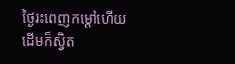ថ្ងៃរះពេញកម្ដៅហើយ ដើមក៏ស្វិត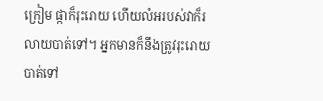ក្រៀម ផ្កាក៏រុះរោយ ហើយលំអរបស់វាក៏រលាយបាត់ទៅ។ អ្នកមានក៏នឹងត្រូវរុះរោយបាត់ទៅ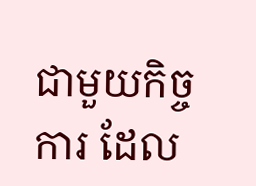ជាមួយកិច្ចការ ដែល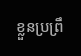ខ្លួនប្រព្រឹ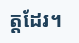ត្តដែរ។